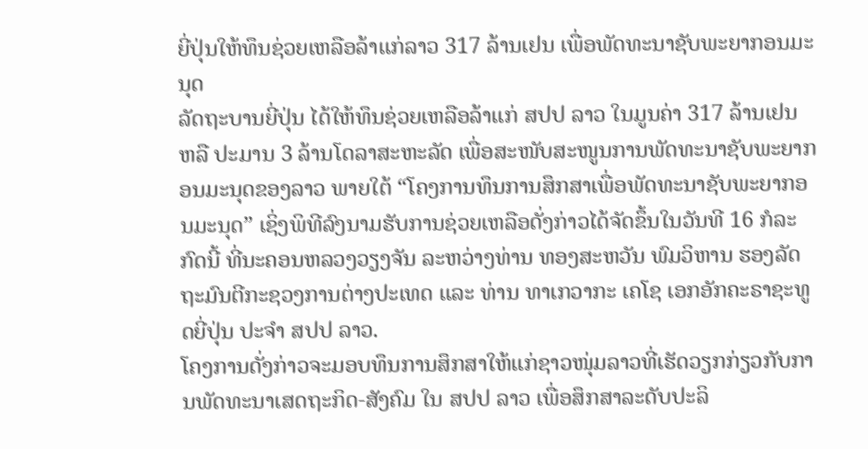ຍີ່ປຸ່ນໃຫ້ທຶນຊ່ວຍເຫລືອລ້າແກ່ລາວ 317 ລ້ານເຢນ ເພື່ອພັດທະນາຊັບພະຍາກອນມະນຸດ
ລັດຖະບານຍີ່ປຸ່ນ ໄດ້ໃຫ້ທຶນຊ່ວຍເຫລືອລ້າແກ່ ສປປ ລາວ ໃນມູນຄ່າ 317 ລ້ານເຢນ ຫລື ປະມານ 3 ລ້ານໂດລາສະຫະລັດ ເພື່ອສະໜັບສະໜູນການພັດທະນາຊັບພະຍາກອນມະນຸດຂອງລາວ ພາຍໃຕ້ “ໂຄງການທຶນການສຶກສາເພື່ອພັດທະນາຊັບພະຍາກອນມະນຸດ” ເຊິ່ງພິທີລົງນາມຮັບການຊ່ວຍເຫລືອດັ່ງກ່າວໄດ້ຈັດຂຶ້ນໃນວັນທີ 16 ກໍລະກົດນີ້ ທີ່ນະຄອນຫລວງວຽງຈັນ ລະຫວ່າງທ່ານ ທອງສະຫວັນ ພົມວິຫານ ຮອງລັດຖະມົນຕີກະຊວງການຕ່າງປະເທດ ແລະ ທ່ານ ທາເກວາກະ ເຄໂຊ ເອກອັກຄະຣາຊະທູດຍີ່ປຸ່ນ ປະຈຳ ສປປ ລາວ.
ໂຄງການດັ່ງກ່າວຈະມອບທຶນການສຶກສາໃຫ້ແກ່ຊາວໜຸ່ມລາວທີ່ເຮັດວຽກກ່ຽວກັບການພັດທະນາເສດຖະກິດ-ສັງຄົມ ໃນ ສປປ ລາວ ເພື່ອສຶກສາລະດັບປະລິ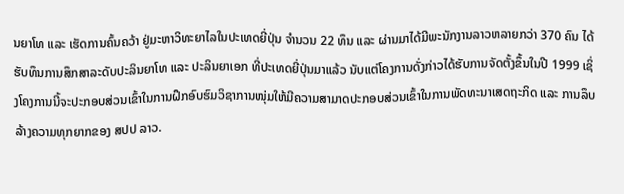ນຍາໂທ ແລະ ເຮັດການຄົ້ນຄວ້າ ຢູ່ມະຫາວິທະຍາໄລໃນປະເທດຍີ່ປຸ່ນ ຈຳນວນ 22 ທຶນ ແລະ ຜ່ານມາໄດ້ມີພະນັກງານລາວຫລາຍກວ່າ 370 ຄົນ ໄດ້ຮັບທຶນການສຶກສາລະດັບປະລິນຍາໂທ ແລະ ປະລິນຍາເອກ ທີ່ປະເທດຍີ່ປຸ່ນມາແລ້ວ ນັບແຕ່ໂຄງການດັ່ງກ່າວໄດ້ຮັບການຈັດຕັ້ງຂຶ້ນໃນປີ 1999 ເຊິ່ງໂຄງການນີ້ຈະປະກອບສ່ວນເຂົ້າໃນການຝຶກອົບຮົມວິຊາການໜຸ່ມໃຫ້ມີຄວາມສາມາດປະກອບສ່ວນເຂົ້າໃນການພັດທະນາເສດຖະກິດ ແລະ ການລຶບລ້າງຄວາມທຸກຍາກຂອງ ສປປ ລາວ.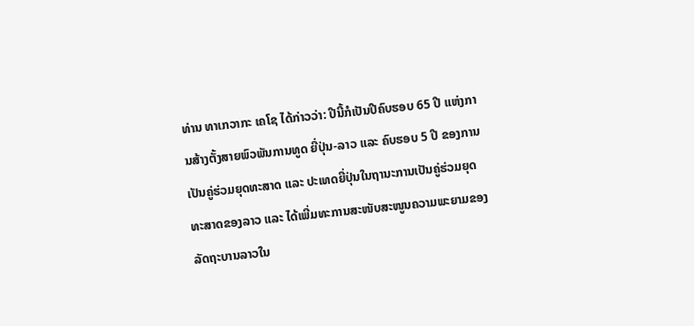ທ່ານ ທາເກວາກະ ເຄໂຊ ໄດ້ກ່າວວ່າ: ປີນີ້ກໍເປັນປີຄົບຮອບ 65 ປີ ແຫ່ງການສ້າງຕັ້ງສາຍພົວພັນການທູດ ຍີ່ປຸ່ນ-ລາວ ແລະ ຄົບຮອບ 5 ປີ ຂອງການເປັນຄູ່ຮ່ວມຍຸດທະສາດ ແລະ ປະເທດຍີ່ປຸ່ນໃນຖານະການເປັນຄູ່ຮ່ວມຍຸດທະສາດຂອງລາວ ແລະ ໄດ້ເພີ່ມທະການສະໜັບສະໜູນຄວາມພະຍາມຂອງລັດຖະບານລາວໃນ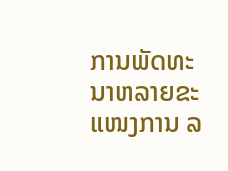ການພັດທະນາຫລາຍຂະແໜງການ ລ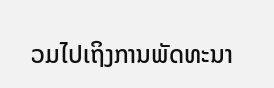ວມໄປເຖິງການພັດທະນາ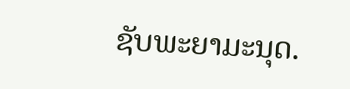ຊັບພະຍາມະນຸດ.